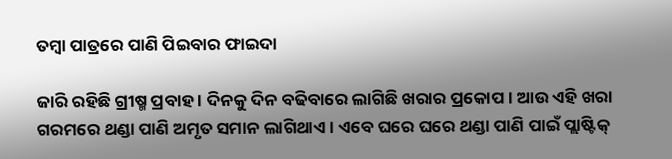ତମ୍ବା ପାତ୍ରରେ ପାଣି ପିଇବାର ଫାଇଦା

ଜାରି ରହିଛି ଗ୍ରୀଷ୍ମ ପ୍ରବାହ । ଦିନକୁ ଦିନ ବଢିବାରେ ଲାଗିଛି ଖରାର ପ୍ରକୋପ । ଆଉ ଏହି ଖରା ଗରମରେ ଥଣ୍ଡା ପାଣି ଅମୃତ ସମାନ ଲାଗିଥାଏ । ଏବେ ଘରେ ଘରେ ଥଣ୍ଡା ପାଣି ପାଇଁ ପ୍ଲାଷ୍ଟିକ୍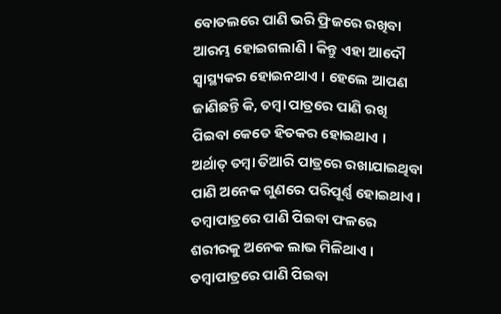ବୋତଲରେ ପାଣି ଭରି ଫ୍ରିଜରେ ରଖିବା ଆରମ୍ଭ ହୋଇଗଲାଣି । କିନ୍ତୁ ଏହା ଆଦୌ ସ୍ୱାସ୍ଥ୍ୟକର ହୋଇନଥାଏ । ହେଲେ ଆପଣ ଜାଣିଛନ୍ତି କି, ତମ୍ବା ପାତ୍ରରେ ପାଣି ରଖି ପିଇବା କେତେ ହିତକର ହୋଇଥାଏ । ଅର୍ଥାତ୍ ତମ୍ବା ତିଆରି ପାତ୍ରରେ ରଖାଯାଇଥିବା ପାଣି ଅନେକ ଗୁଣରେ ପରିପୂର୍ଣ୍ଣ ହୋଇଥାଏ । ତମ୍ବାପାତ୍ରରେ ପାଣି ପିଇବା ଫଳରେ ଶରୀରକୁ ଅନେକ ଲାଭ ମିଳିଥାଏ । ତମ୍ବାପାତ୍ରରେ ପାଣି ପିଇବା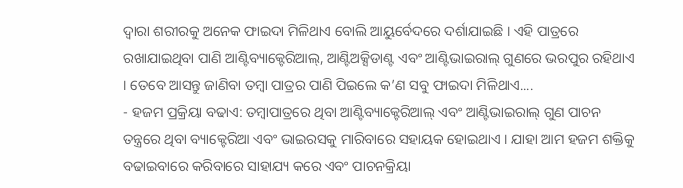ଦ୍ୱାରା ଶରୀରକୁ ଅନେକ ଫାଇଦା ମିଳିଥାଏ ବୋଲି ଆୟୁର୍ବେଦରେ ଦର୍ଶାଯାଇଛି । ଏହି ପାତ୍ରରେ ରଖାଯାଇଥିବା ପାଣି ଆଣ୍ଟିବ୍ୟାକ୍ଟେରିଆଲ୍, ଆଣ୍ଟିଅକ୍ସିଡାଣ୍ଟ ଏବଂ ଆଣ୍ଟିଭାଇରାଲ୍ ଗୁଣରେ ଭରପୁର ରହିଥାଏ । ତେବେ ଆସନ୍ତୁ ଜାଣିବା ତମ୍ବା ପାତ୍ରର ପାଣି ପିଇଲେ କ’ଣ ସବୁ ଫାଇଦା ମିଳିଥାଏ....
- ହଜମ ପ୍ରକ୍ରିୟା ବଢାଏ: ତମ୍ବାପାତ୍ରରେ ଥିବା ଆଣ୍ଟିବ୍ୟାକ୍ଟେରିଆଲ୍ ଏବଂ ଆଣ୍ଟିଭାଇରାଲ୍ ଗୁଣ ପାଚନ ତନ୍ତ୍ରରେ ଥିବା ବ୍ୟାକ୍ଟେରିଆ ଏବଂ ଭାଇରସକୁ ମାରିବାରେ ସହାୟକ ହୋଇଥାଏ । ଯାହା ଆମ ହଜମ ଶକ୍ତିକୁ ବଢାଇବାରେ କରିବାରେ ସାହାଯ୍ୟ କରେ ଏବଂ ପାଚନକ୍ରିୟା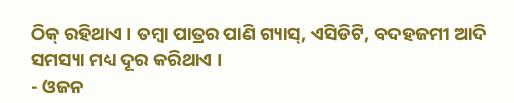ଠିକ୍ ରହିଥାଏ । ତମ୍ବା ପାତ୍ରର ପାଣି ଗ୍ୟାସ୍, ଏସିଡିଟି, ବଦହଜମୀ ଆଦି ସମସ୍ୟା ମଧ୍ୟ ଦୂର କରିଥାଏ ।
- ଓଜନ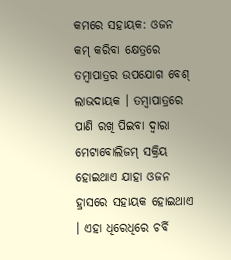କମରେ ସହାୟକ: ଓଜନ କମ୍ କରିବା କ୍ଷେତ୍ରରେ ତମ୍ବାପାତ୍ରର ଉପଯୋଗ ବେଶ୍ ଲାଭଦାୟକ । ତମ୍ବାପାତ୍ରରେ ପାଣି ରଖି ପିଇବା ଦ୍ୱାରା ମେଟାବୋଲିଜମ୍ ସକ୍ରିୟ ହୋଇଥାଏ ଯାହା ଓଜନ ହ୍ରାସରେ ସହାୟକ ହୋଇଥାଏ । ଏହା ଧିରେଧିରେ ଚର୍ବି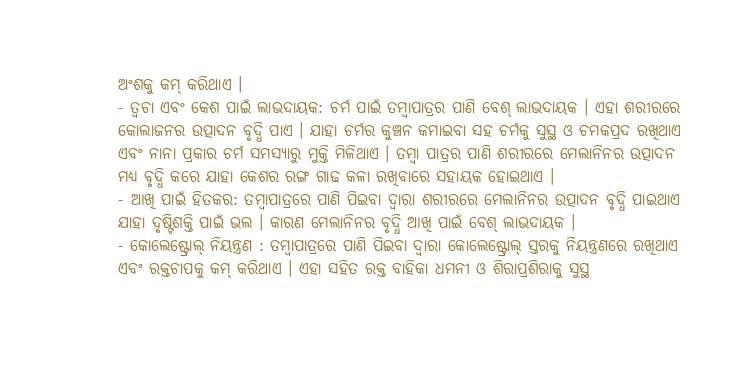ଅଂଶକୁ କମ୍ କରିଥାଏ ।
- ତ୍ୱଚା ଏବଂ କେଶ ପାଇଁ ଲାଭଦାୟକ: ଚର୍ମ ପାଇଁ ତମ୍ବାପାତ୍ରର ପାଣି ବେଶ୍ ଲାଭଦାୟକ । ଏହା ଶରୀରରେ କୋଲାଜନର ଉତ୍ପାଦନ ବୃଦ୍ଧି ପାଏ । ଯାହା ଚର୍ମର କୁଞ୍ଚନ କମାଇବା ସହ ଚର୍ମକୁ ସୁସ୍ଥ ଓ ଚମକପ୍ରଦ ରଖିଥାଏ ଏବଂ ନାନା ପ୍ରକାର ଚର୍ମ ସମସ୍ୟାରୁ ମୁକ୍ତି ମିଳିଥାଏ । ତମ୍ବା ପାତ୍ରର ପାଣି ଶରୀରରେ ମେଲାନିନର ଉତ୍ପାଦନ ମଧ୍ୟ ବୃଦ୍ଧି କରେ ଯାହା କେଶର ରଙ୍ଗ ଗାଢ କଳା ରଖିବାରେ ସହାୟକ ହୋଇଥାଏ ।
- ଆଖି ପାଇଁ ହିତକର: ତମ୍ବାପାତ୍ରରେ ପାଣି ପିଇବା ଦ୍ୱାରା ଶରୀରରେ ମେଲାନିନର ଉତ୍ପାଦନ ବୃଦ୍ଧି ପାଇଥାଏ ଯାହା ଦୃଷ୍ଟିଶକ୍ତି ପାଇଁ ଭଲ । କାରଣ ମେଲାନିନର ବୃଦ୍ଧି ଆଖି ପାଇଁ ବେଶ୍ ଲାଭଦାୟକ ।
- କୋଲେଷ୍ଟ୍ରୋଲ୍ ନିୟନ୍ତ୍ରଣ : ତମ୍ବାପାତ୍ରରେ ପାଣି ପିଇବା ଦ୍ୱାରା କୋଲେଷ୍ଟ୍ରୋଲ୍ ସ୍ତରକୁ ନିୟନ୍ତ୍ରଣରେ ରଖିଥାଏ ଏବଂ ରକ୍ତଚାପକୁ କମ୍ କରିଥାଏ । ଏହା ସହିତ ରକ୍ତ ବାହିକା ଧମନୀ ଓ ଶିରାପ୍ରଶିରାକୁ ସୁସ୍ଥ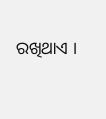ରଖିଥାଏ ।